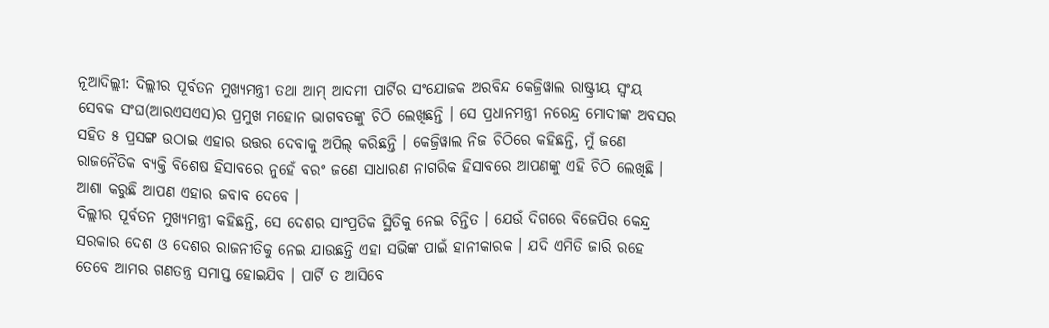ନୂଆଦିଲ୍ଲୀ: ଦିଲ୍ଲୀର ପୂର୍ବତନ ମୁଖ୍ୟମନ୍ତ୍ରୀ ତଥା ଆମ୍ ଆଦମୀ ପାର୍ଟିର ସଂଯୋଜକ ଅରବିନ୍ଦ କେଜ୍ରିୱାଲ ରାଷ୍ଟ୍ରୀୟ ସ୍ୱଂୟ ସେବକ ସଂଘ(ଆରଏସଏସ)ର ପ୍ରମୁଖ ମହୋନ ଭାଗବତଙ୍କୁ ଚିଠି ଲେଖିଛନ୍ତି । ସେ ପ୍ରଧାନମନ୍ତ୍ରୀ ନରେନ୍ଦ୍ର ମୋଦୀଙ୍କ ଅବସର ସହିତ ୫ ପ୍ରସଙ୍ଗ ଉଠାଇ ଏହାର ଉତ୍ତର ଦେବାକୁ ଅପିଲ୍ କରିଛନ୍ତି । କେଜ୍ରିୱାଲ ନିଜ ଚିଠିରେ କହିଛନ୍ତି, ମୁଁ ଜଣେ ରାଜନୈତିକ ବ୍ୟକ୍ତି ବିଶେଷ ହିସାବରେ ନୁହେଁ ବରଂ ଜଣେ ସାଧାରଣ ନାଗରିକ ହିସାବରେ ଆପଣଙ୍କୁ ଏହି ଚିଠି ଲେଖିଛି । ଆଶା କରୁଛି ଆପଣ ଏହାର ଜବାବ ଦେବେ ।
ଦିଲ୍ଲୀର ପୂର୍ବତନ ମୁଖ୍ୟମନ୍ତ୍ରୀ କହିଛନ୍ତି, ସେ ଦେଶର ସାଂପ୍ରତିକ ସ୍ଥିତିକୁ ନେଇ ଚିନ୍ତିତ । ଯେଉଁ ଦିଗରେ ବିଜେପିର କେନ୍ଦ୍ର ସରକାର ଦେଶ ଓ ଦେଶର ରାଜନୀତିକୁ ନେଇ ଯାଉଛନ୍ତି ଏହା ସଭିଙ୍କ ପାଇଁ ହାନୀକାରକ । ଯଦି ଏମିତି ଜାରି ରହେ ତେବେ ଆମର ଗଣତନ୍ତ୍ର ସମାପ୍ତ ହୋଇଯିବ । ପାର୍ଟି ତ ଆସିବେ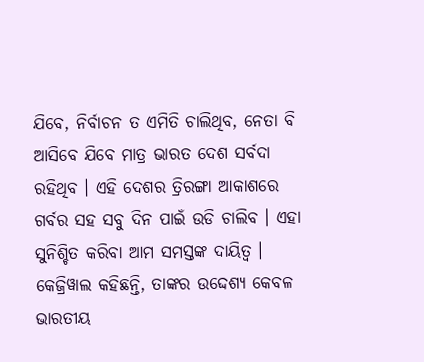ଯିବେ, ନିର୍ବାଚନ ତ ଏମିତି ଚାଲିଥିବ, ନେତା ବି ଆସିବେ ଯିବେ ମାତ୍ର ଭାରତ ଦେଶ ସର୍ବଦା ରହିଥିବ । ଏହି ଦେଶର ତ୍ରିରଙ୍ଗା ଆକାଶରେ ଗର୍ବର ସହ ସବୁ ଦିନ ପାଇଁ ଉଡି ଚାଲିବ । ଏହା ସୁନିଶ୍ଚିତ କରିବା ଆମ ସମସ୍ତଙ୍କ ଦାୟିତ୍ୱ ।
କେଜ୍ରିୱାଲ କହିଛନ୍ତି, ତାଙ୍କର ଉଦ୍ଦେଶ୍ୟ କେବଳ ଭାରତୀୟ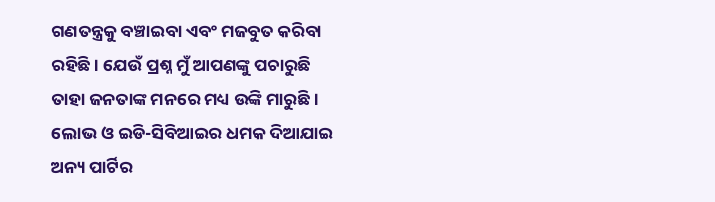ଗଣତନ୍ତ୍ରକୁ ବଞ୍ଚାଇବା ଏବଂ ମଜବୁତ କରିବା ରହିଛି । ଯେଉଁ ପ୍ରଶ୍ନ ମୁଁ ଆପଣଙ୍କୁ ପଚାରୁଛି ତାହା ଜନତାଙ୍କ ମନରେ ମଧ୍ୟ ଉଙ୍କି ମାରୁଛି । ଲୋଭ ଓ ଇଡି-ସିବିଆଇର ଧମକ ଦିଆଯାଇ ଅନ୍ୟ ପାର୍ଟିର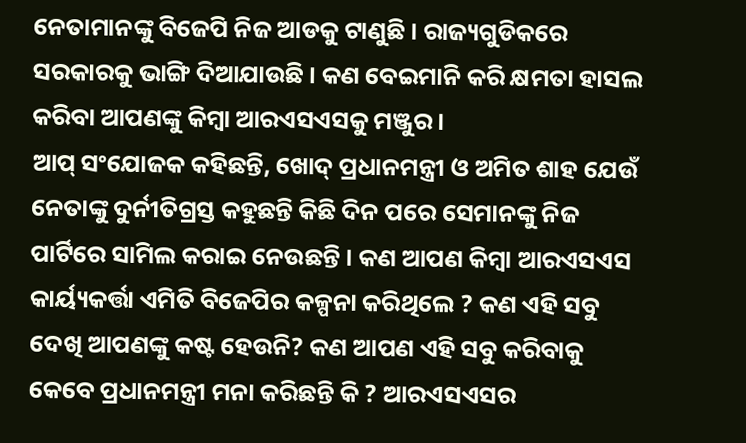ନେତାମାନଙ୍କୁ ବିଜେପି ନିଜ ଆଡକୁ ଟାଣୁଛି । ରାଜ୍ୟଗୁଡିକରେ ସରକାରକୁ ଭାଙ୍ଗି ଦିଆଯାଉଛି । କଣ ବେଇମାନି କରି କ୍ଷମତା ହାସଲ କରିବା ଆପଣଙ୍କୁ କିମ୍ବା ଆରଏସଏସକୁ ମଞ୍ଜୁର ।
ଆପ୍ ସଂଯୋଜକ କହିଛନ୍ତି, ଖୋଦ୍ ପ୍ରଧାନମନ୍ତ୍ରୀ ଓ ଅମିତ ଶାହ ଯେଉଁ ନେତାଙ୍କୁ ଦୁର୍ନୀତିଗ୍ରସ୍ତ କହୁଛନ୍ତି କିଛି ଦିନ ପରେ ସେମାନଙ୍କୁ ନିଜ ପାର୍ଟିରେ ସାମିଲ କରାଇ ନେଉଛନ୍ତି । କଣ ଆପଣ କିମ୍ବା ଆରଏସଏସ କାର୍ୟ୍ୟକର୍ତ୍ତା ଏମିତି ବିଜେପିର କଳ୍ପନା କରିଥିଲେ ? କଣ ଏହି ସବୁ ଦେଖି ଆପଣଙ୍କୁ କଷ୍ଟ ହେଉନି? କଣ ଆପଣ ଏହି ସବୁ କରିବାକୁ କେବେ ପ୍ରଧାନମନ୍ତ୍ରୀ ମନା କରିଛନ୍ତି କି ? ଆରଏସଏସର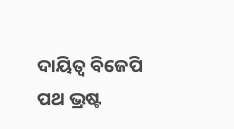ଦାୟିତ୍ୱ ବିଜେପି ପଥ ଭ୍ରଷ୍ଟ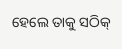ହେଲେ ତାକୁ ସଠିକ୍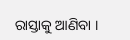ରାସ୍ତାକୁ ଆଣିବା ।